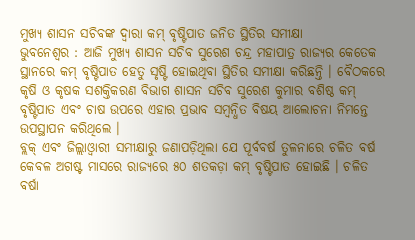ମୁଖ୍ୟ ଶାସନ ସଚିବଙ୍କ ଦ୍ୱାରା କମ୍ ବୃଷ୍ଟିପାତ ଜନିତ ସ୍ଥିତିର ସମୀକ୍ଷା
ଭୁବନେଶ୍ୱର : ଆଜି ମୁଖ୍ୟ ଶାସନ ସଚିବ ସୁରେଶ ଚନ୍ଦ୍ର ମହାପାତ୍ର ରାଜ୍ୟର କେତେକ ସ୍ଥାନରେ କମ୍ ବୃଷ୍ଟିପାତ ହେତୁ ସୃଷ୍ଟି ହୋଇଥିବା ସ୍ଥିତିର ସମୀକ୍ଷା କରିଛନ୍ତି । ବୈଠକରେ କୃଷି ଓ କୃଷକ ସଶକ୍ତିକରଣ ବିଭାଗ ଶାସନ ସଚିବ ସୁରେଶ କୁମାର ବଶିଷ୍ଠ କମ୍ ବୃଷ୍ଟିପାତ ଏବଂ ଚାଷ ଉପରେ ଏହାର ପ୍ରଭାବ ସମ୍ବନ୍ଧିତ ବିଷୟ ଆଲୋଚନା ନିମନ୍ତେ ଉପସ୍ଥାପନ କରିଥିଲେ ।
ବ୍ଲକ୍ ଏବଂ ଜିଲ୍ଲାଓ୍ୱାରୀ ସମୀକ୍ଷାରୁ ଜଣାପଡ଼ିଥିଲା ଯେ ପୂର୍ବବର୍ଷ ତୁଳନାରେ ଚଳିତ ବର୍ଷ କେବଳ ଅଗଷ୍ଟ ମାସରେ ରାଜ୍ୟରେ ୫୦ ଶତକଡ଼ା କମ୍ ବୃଷ୍ଟିପାତ ହୋଇଛି । ଚଳିତ ବର୍ଷା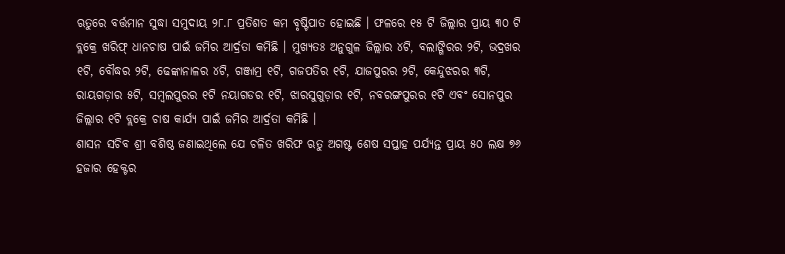ଋତୁରେ ବର୍ତ୍ତମାନ ସୁଦ୍ଧା ସମୁଦାୟ ୨୮.୮ ପ୍ରତିଶତ କମ ବୃଷ୍ଟିପାତ ହୋଇଛି । ଫଳରେ ୧୫ ଟି ଜିଲ୍ଲାର ପ୍ରାୟ ୩୦ ଟି ବ୍ଲକ୍ରେ ଖରିଫ୍ ଧାନଚାଷ ପାଇଁ ଜମିର ଆର୍ଦ୍ରତା କମିଛି । ମୁଖ୍ୟତଃ ଅନୁଗୁଳ ଜିଲ୍ଲାର ୪ଟି, ବଲାଙ୍ଗିରର ୨ଟି, ଭଦ୍ରଖର ୧ଟି, ବୌଦ୍ଧର ୨ଟି, ଢେଙ୍କାନାଳର ୪ଟି, ଗଞ୍ଜାମ୍ର ୧ଟି, ଗଜପତିର ୧ଟି, ଯାଜପୁରର ୨ଟି, କେନ୍ଦୁଝରର ୩ଟି, ରାୟଗଡ଼ାର ୫ଟି, ସମ୍ବଲପୁରର ୧ଟି ନୟାଗଡର ୧ଟି, ଝାରସୁଗୁଡ଼ାର ୧ଟି, ନବରଙ୍ଗପୁରର ୧ଟି ଏବଂ ସୋନପୁର ଜିଲ୍ଲାର ୧ଟି ବ୍ଲକ୍ରେ ଚାଷ କାର୍ଯ୍ୟ ପାଇଁ ଜମିର ଆର୍ଦ୍ରତା କମିଛି ।
ଶାସନ ସଚିବ ଶ୍ରୀ ବଶିଷ୍ଠ ଜଣାଇଥିଲେ ଯେ ଚଳିତ ଖରିଫ ଋତୁ ଅଗଷ୍ଟ ଶେଷ ସପ୍ତାହ ପର୍ଯ୍ୟନ୍ତ ପ୍ରାୟ ୫୦ ଲକ୍ଷ ୭୬ ହଜାର ହେକ୍ଟର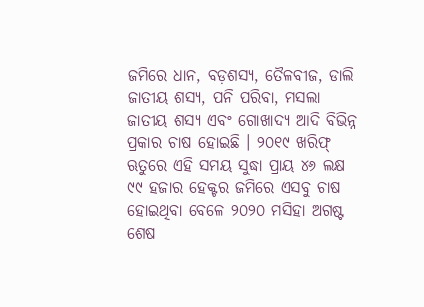ଜମିରେ ଧାନ, ବଡ଼ଶସ୍ୟ, ତୈଳବୀଜ, ଡାଲି ଜାତୀୟ ଶସ୍ୟ, ପନି ପରିବା, ମସଲା ଜାତୀୟ ଶସ୍ୟ ଏବଂ ଗୋଖାଦ୍ୟ ଆଦି ବିଭିନ୍ନ ପ୍ରକାର ଚାଷ ହୋଇଛି । ୨୦୧୯ ଖରିଫ୍ ଋତୁରେ ଏହି ସମୟ ସୁଦ୍ଧା ପ୍ରାୟ ୪୬ ଲକ୍ଷ ୯୯ ହଜାର ହେକ୍ଟର ଜମିରେ ଏସବୁ ଚାଷ ହୋଇଥିବା ବେଳେ ୨୦୨୦ ମସିହା ଅଗଷ୍ଟ ଶେଷ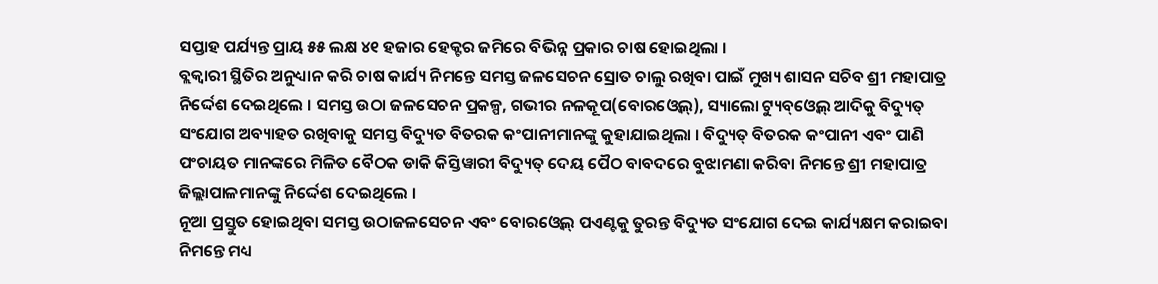ସପ୍ତାହ ପର୍ଯ୍ୟନ୍ତ ପ୍ରାୟ ୫୫ ଲକ୍ଷ ୪୧ ହଜାର ହେକ୍ଟର ଜମିରେ ବିଭିନ୍ନ ପ୍ରକାର ଚାଷ ହୋଇଥିଲା ।
ବ୍ଲକ୍ୱାରୀ ସ୍ଥିତିର ଅନୁଧ୍ୟାନ କରି ଚାଷ କାର୍ଯ୍ୟ ନିମନ୍ତେ ସମସ୍ତ ଜଳସେଚନ ସ୍ରୋତ ଚାଲୁ ରଖିବା ପାଇଁ ମୁଖ୍ୟ ଶାସନ ସଚିବ ଶ୍ରୀ ମହାପାତ୍ର ନିର୍ଦ୍ଦେଶ ଦେଇଥିଲେ । ସମସ୍ତ ଉଠା ଜଳସେଚନ ପ୍ରକଳ୍ପ, ଗଭୀର ନଳକୂପ(ବୋରଓ୍ୱେଲ୍), ସ୍ୟାଲୋ ଟ୍ୟୁବ୍ଓ୍ୱେଲ୍ ଆଦିକୁ ବିଦ୍ୟୁତ୍ ସଂଯୋଗ ଅବ୍ୟାହତ ରଖିବାକୁ ସମସ୍ତ ବିଦ୍ୟୁତ ବିତରକ କଂପାନୀମାନଙ୍କୁ କୁହାଯାଇଥିଲା । ବିଦ୍ୟୁତ୍ ବିତରକ କଂପାନୀ ଏବଂ ପାଣି ପଂଚାୟତ ମାନଙ୍କରେ ମିଳିତ ବୈଠକ ଡାକି କିସ୍ତିୱାରୀ ବିଦ୍ୟୁତ୍ ଦେୟ ପୈଠ ବାବଦରେ ବୁଝାମଣା କରିବା ନିମନ୍ତେ ଶ୍ରୀ ମହାପାତ୍ର ଜିଲ୍ଲାପାଳମାନଙ୍କୁ ନିର୍ଦ୍ଦେଶ ଦେଇଥିଲେ ।
ନୂଆ ପ୍ରସ୍ତୁତ ହୋଇଥିବା ସମସ୍ତ ଉଠାଜଳସେଚନ ଏବଂ ବୋରଓ୍ୱେଲ୍ ପଏଣ୍ଟକୁ ତୁରନ୍ତ ବିଦ୍ୟୁତ ସଂଯୋଗ ଦେଇ କାର୍ଯ୍ୟକ୍ଷମ କରାଇବା ନିମନ୍ତେ ମଧ୍ୟ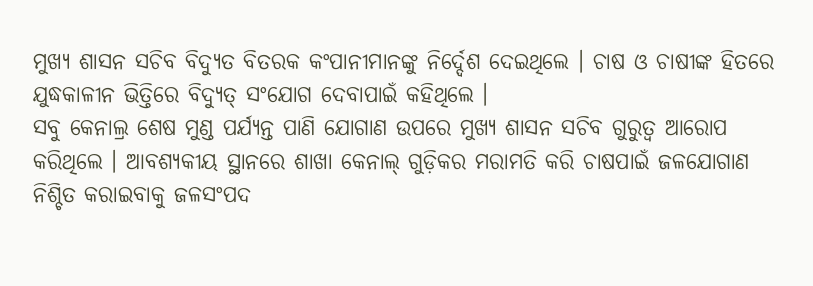ମୁଖ୍ୟ ଶାସନ ସଚିବ ବିଦ୍ୟୁତ ବିତରକ କଂପାନୀମାନଙ୍କୁ ନିର୍ଦ୍ଦେଶ ଦେଇଥିଲେ । ଚାଷ ଓ ଚାଷୀଙ୍କ ହିତରେ ଯୁଦ୍ଧକାଳୀନ ଭିତ୍ତିରେ ବିଦ୍ୟୁତ୍ ସଂଯୋଗ ଦେବାପାଇଁ କହିଥିଲେ ।
ସବୁ କେନାଲ୍ର ଶେଷ ମୁଣ୍ଡ ପର୍ଯ୍ୟନ୍ତ ପାଣି ଯୋଗାଣ ଉପରେ ମୁଖ୍ୟ ଶାସନ ସଚିବ ଗୁରୁତ୍ୱ ଆରୋପ କରିଥିଲେ । ଆବଶ୍ୟକୀୟ ସ୍ଥାନରେ ଶାଖା କେନାଲ୍ ଗୁଡ଼ିକର ମରାମତି କରି ଚାଷପାଇଁ ଜଳଯୋଗାଣ ନିଶ୍ଚିତ କରାଇବାକୁ ଜଳସଂପଦ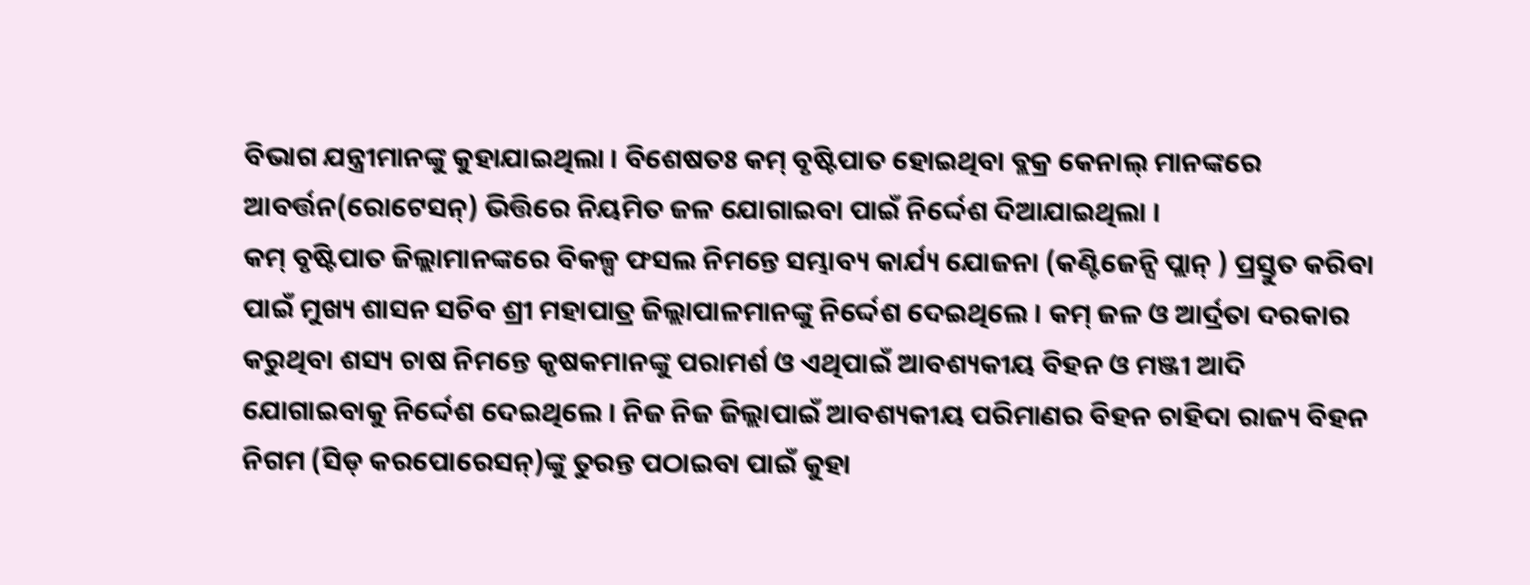ବିଭାଗ ଯନ୍ତ୍ରୀମାନଙ୍କୁ କୁହାଯାଇଥିଲା । ବିଶେଷତଃ କମ୍ ବୃଷ୍ଟିପାତ ହୋଇଥିବା ବ୍ଲକ୍ର କେନାଲ୍ ମାନଙ୍କରେ ଆବର୍ତ୍ତନ(ରୋଟେସନ୍) ଭିତ୍ତିରେ ନିୟମିତ ଜଳ ଯୋଗାଇବା ପାଇଁ ନିର୍ଦ୍ଦେଶ ଦିଆଯାଇଥିଲା ।
କମ୍ ବୃଷ୍ଟିପାତ ଜିଲ୍ଲାମାନଙ୍କରେ ବିକଳ୍ପ ଫସଲ ନିମନ୍ତେ ସମ୍ଭାବ୍ୟ କାର୍ଯ୍ୟ ଯୋଜନା (କଣ୍ଟିଜେନ୍ସି ପ୍ଲାନ୍ ) ପ୍ରସ୍ତୁତ କରିବା ପାଇଁ ମୁଖ୍ୟ ଶାସନ ସଚିବ ଶ୍ରୀ ମହାପାତ୍ର ଜିଲ୍ଲାପାଳମାନଙ୍କୁ ନିର୍ଦ୍ଦେଶ ଦେଇଥିଲେ । କମ୍ ଜଳ ଓ ଆର୍ଦ୍ରତା ଦରକାର କରୁଥିବା ଶସ୍ୟ ଚାଷ ନିମନ୍ତେ କୃଷକମାନଙ୍କୁ ପରାମର୍ଶ ଓ ଏଥିପାଇଁ ଆବଶ୍ୟକୀୟ ବିହନ ଓ ମଞ୍ଜୀ ଆଦି ଯୋଗାଇବାକୁ ନିର୍ଦ୍ଦେଶ ଦେଇଥିଲେ । ନିଜ ନିଜ ଜିଲ୍ଲାପାଇଁ ଆବଶ୍ୟକୀୟ ପରିମାଣର ବିହନ ଚାହିଦା ରାଜ୍ୟ ବିହନ ନିଗମ (ସିଡ୍ କରପୋରେସନ୍)ଙ୍କୁ ତୁରନ୍ତ ପଠାଇବା ପାଇଁ କୁହା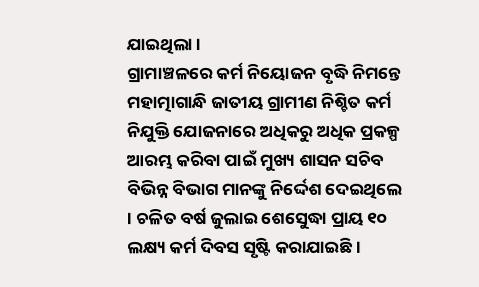ଯାଇଥିଲା ।
ଗ୍ରାମାଞ୍ଚଳରେ କର୍ମ ନିୟୋଜନ ବୃଦ୍ଧି ନିମନ୍ତେ ମହାତ୍ମାଗାନ୍ଧି ଜାତୀୟ ଗ୍ରାମୀଣ ନିଶ୍ଚିତ କର୍ମ ନିଯୁକ୍ତି ଯୋଜନାରେ ଅଧିକରୁ ଅଧିକ ପ୍ରକଳ୍ପ ଆରମ୍ଭ କରିବା ପାଇଁ ମୁଖ୍ୟ ଶାସନ ସଚିବ ବିଭିନ୍ନ ବିଭାଗ ମାନଙ୍କୁ ନିର୍ଦ୍ଦେଶ ଦେଇଥିଲେ । ଚଳିତ ବର୍ଷ ଜୁଲାଇ ଶେସେୁଦ୍ଧା ପ୍ରାୟ ୧୦ ଲକ୍ଷ୍ୟ କର୍ମ ଦିବସ ସୃଷ୍ଟି କରାଯାଇଛି ।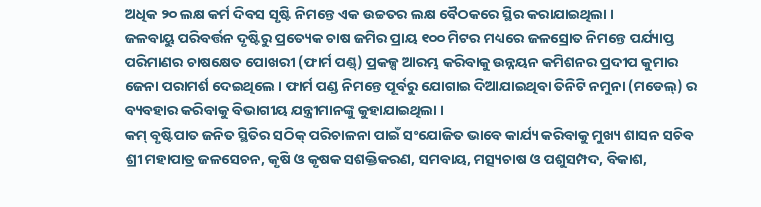ଅଧିକ ୨୦ ଲକ୍ଷ କର୍ମ ଦିବସ ସୃଷ୍ଟି ନିମନ୍ତେ ଏକ ଉଚ୍ଚତର ଲକ୍ଷ ବୈଠକରେ ସ୍ଥିର କରାଯାଇଥିଲା ।
ଜଳବାୟୁ ପରିବର୍ତ୍ତନ ଦୃଷ୍ଟିରୁ ପ୍ରତ୍ୟେକ ଚାଷ ଜମିର ପ୍ରାୟ ୧୦୦ ମିଟର ମଧ୍ୟରେ ଜଳସ୍ରୋତ ନିମନ୍ତେ ପର୍ଯ୍ୟାପ୍ତ ପରିମାଣର ଚାଷକ୍ଷେତ ପୋଖରୀ (ଫାର୍ମ ପଣ୍ଡ୍) ପ୍ରକଳ୍ପ ଆରମ୍ଭ କରିବାକୁ ଉନ୍ନୟନ କମିଶନର ପ୍ରଦୀପ କୁମାର ଜେନା ପରାମର୍ଶ ଦେଇଥିଲେ । ଫାର୍ମ ପଣ୍ଡ ନିମନ୍ତେ ପୂର୍ବରୁ ଯୋଗାଇ ଦିଆଯାଇଥିବା ତିନିଟି ନମୁନା (ମଡେଲ୍) ର ବ୍ୟବହାର କରିବାକୁ ବିଭାଗୀୟ ଯନ୍ତ୍ରୀମାନଙ୍କୁ କୁହାଯାଇଥିଲା ।
କମ୍ ବୃଷ୍ଟିପାତ ଜନିତ ସ୍ଥିତିର ସଠିକ୍ ପରିଚାଳନା ପାଇଁ ସଂଯୋଜିତ ଭାବେ କାର୍ଯ୍ୟ କରିବାକୁ ମୁଖ୍ୟ ଶାସନ ସଚିବ ଶ୍ରୀ ମହାପାତ୍ର ଜଳସେଚନ, କୃଷି ଓ କୃଷକ ସଶକ୍ତିକରଣ, ସମବାୟ, ମତ୍ସ୍ୟଚାଷ ଓ ପଶୁସମ୍ପଦ, ବିକାଶ,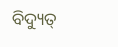ବିଦ୍ୟୁତ୍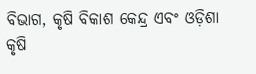ବିଭାଗ, କୃଷି ବିକାଶ କେନ୍ଦ୍ର ଏବଂ ଓଡ଼ିଶା କୃଷି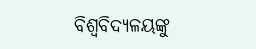ବିଶ୍ୱବିଦ୍ୟଳୟଙ୍କୁ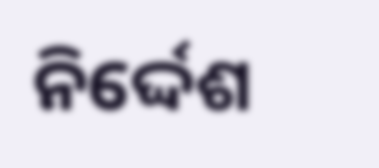ନିର୍ଦ୍ଦେଶ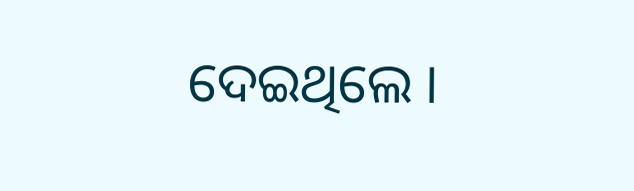ଦେଇଥିଲେ ।